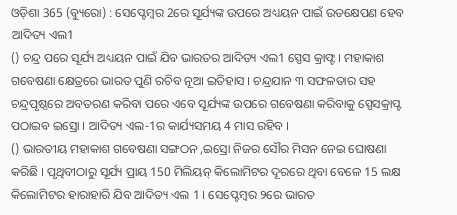ଓଡ଼ିଶା 365 (ବ୍ୟୁରୋ) : ସେପ୍ଟେମ୍ବର 2ରେ ସୂର୍ଯ୍ୟଙ୍କ ଉପରେ ଅଧ୍ୟୟନ ପାଇଁ ଉତକ୍ଷେପଣ ହେବ ଆଦିତ୍ୟ ଏଲ1
() ଚନ୍ଦ୍ର ପରେ ସୂର୍ଯ୍ୟ ଅଧ୍ୟୟନ ପାଇଁ ଯିବ ଭାରତର ଆଦିତ୍ୟ ଏଲ1 ସ୍ପେସ କ୍ରାଫ୍ଟ । ମହାକାଶ ଗବେଷଣା କ୍ଷେତ୍ରରେ ଭାରତ ପୁଣି ରଚିବ ନୂଆ ଇତିହାସ । ଚନ୍ଦ୍ରଯାନ ୩ ସଫଳତାର ସହ ଚନ୍ଦ୍ରପୃଷ୍ଠରେ ଅବତରଣ କରିବା ପରେ ଏବେ ସୂର୍ଯ୍ୟଙ୍କ ଉପରେ ଗବେଷଣା କରିବାକୁ ସ୍ପେସକ୍ରାପ୍ଟ ପଠାଇବ ଇସ୍ରୋ । ଆଦିତ୍ୟ ଏଲ-1ର କାର୍ଯ୍ୟସମୟ 4 ମାସ ରହିବ ।
() ଭାରତୀୟ ମହାକାଶ ଗବେଷଣା ସଙ୍ଗଠନ ,ଇସ୍ରୋ ନିଜର ସୌର ମିସନ ନେଇ ଘୋଷଣା କରିଛି । ପୃଥିବୀଠାରୁ ସୂର୍ଯ୍ୟ ପ୍ରାୟ 150 ମିଲିୟନ୍ କିଲୋମିଟର ଦୂରରେ ଥିବା ବେଳେ 15 ଲକ୍ଷ କିଲୋମିଟର ହାରାହାରି ଯିବ ଆଦିତ୍ୟ ଏଲ 1 । ସେପ୍ଟେମ୍ବର ୨ରେ ଭାରତ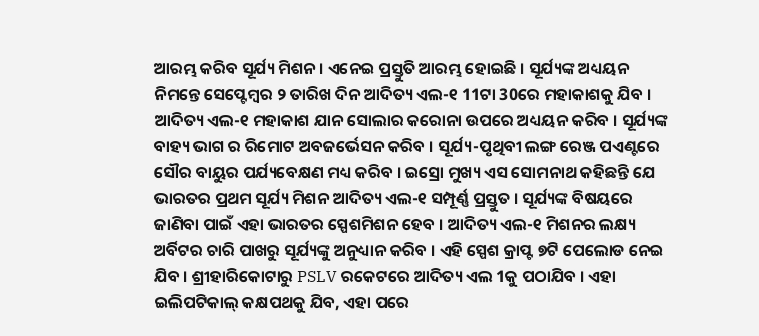ଆରମ୍ଭ କରିବ ସୂର୍ଯ୍ୟ ମିଶନ । ଏନେଇ ପ୍ରସ୍ତୁତି ଆରମ୍ଭ ହୋଇଛି । ସୂର୍ଯ୍ୟଙ୍କ ଅଧ୍ୟୟନ ନିମନ୍ତେ ସେପ୍ଟେମ୍ବର ୨ ତାରିଖ ଦିନ ଆଦିତ୍ୟ ଏଲ-୧ 11ଟା 30ରେ ମହାକାଶକୁ ଯିବ । ଆଦିତ୍ୟ ଏଲ-୧ ମହାକାଶ ଯାନ ସୋଲାର କରୋନା ଉପରେ ଅଧ୍ୟୟନ କରିବ । ସୂର୍ଯ୍ୟଙ୍କ ବାହ୍ୟ ଭାଗ ର ରିମୋଟ ଅବଜର୍ଭେସନ କରିବ । ସୂର୍ଯ୍ୟ-ପୃଥିବୀ ଲଙ୍ଗ ରେଞ୍ଜ ପଏଣ୍ଟରେ ସୌର ବାୟୁର ପର୍ଯ୍ୟବେକ୍ଷଣ ମଧ୍ୟ କରିବ । ଇସ୍ରୋ ମୁଖ୍ୟ ଏସ ସୋମନାଥ କହିଛନ୍ତି ଯେ ଭାରତର ପ୍ରଥମ ସୂର୍ଯ୍ୟ ମିଶନ ଆଦିତ୍ୟ ଏଲ-୧ ସମ୍ପୂର୍ଣ୍ଣ ପ୍ରସ୍ତୁତ । ସୂର୍ଯ୍ୟଙ୍କ ବିଷୟରେ ଜାଣିବା ପାଇଁ ଏହା ଭାରତର ସ୍ପେଶମିଶନ ହେବ । ଆଦିତ୍ୟ ଏଲ-୧ ମିଶନର ଲକ୍ଷ୍ୟ ଅର୍ବିଟର ଚାରି ପାଖରୁ ସୂର୍ଯ୍ୟଙ୍କୁ ଅନୁଧ୍ୟାନ କରିବ । ଏହି ସ୍ପେଶ କ୍ରାପ୍ଟ ୭ଟି ପେଲୋଡ ନେଇ ଯିବ । ଶ୍ରୀହାରିକୋଟାରୁ PSLV ରକେଟରେ ଆଦିତ୍ୟ ଏଲ 1କୁ ପଠାଯିବ । ଏହା ଇଲିପଟିକାଲ୍ କକ୍ଷପଥକୁ ଯିବ, ଏହା ପରେ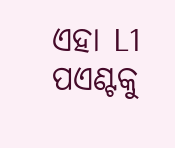ଏହା L1 ପଏଣ୍ଟକୁ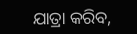ଯାତ୍ରା କରିବ,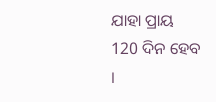ଯାହା ପ୍ରାୟ 120 ଦିନ ହେବ ।